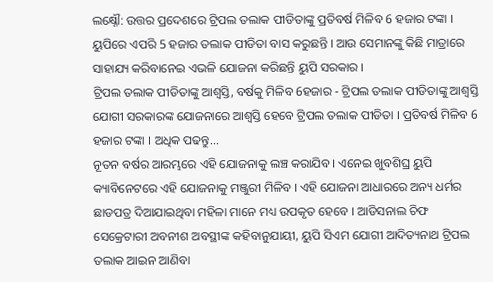ଲକ୍ଷ୍ନୌ: ଉତ୍ତର ପ୍ରଦେଶରେ ଟ୍ରିପଲ ତଲାକ ପୀଡିତାଙ୍କୁ ପ୍ରତିବର୍ଷ ମିଳିବ 6 ହଜାର ଟଙ୍କା । ୟୁପିରେ ଏପରି 5 ହଜାର ତଲାକ ପୀଡିତା ବାସ କରୁଛନ୍ତି । ଆଉ ସେମାନଙ୍କୁ କିଛି ମାତ୍ରାରେ ସାହାଯ୍ୟ କରିବାନେଇ ଏଭଳି ଯୋଜନା କରିଛନ୍ତି ୟୁପି ସରକାର ।
ଟ୍ରିପଲ ତଲାକ ପୀଡିତାଙ୍କୁ ଆଶ୍ବସ୍ତି, ବର୍ଷକୁ ମିଳିବ 6ହଜାର - ଟ୍ରିପଲ ତଲାକ ପୀଡିତାଙ୍କୁ ଆଶ୍ବସ୍ତି
ଯୋଗୀ ସରକାରଙ୍କ ଯୋଜନାରେ ଆଶ୍ବସ୍ତି ହେବେ ଟ୍ରିପଲ ତଲାକ ପୀଡିତା । ପ୍ରତିବର୍ଷ ମିଳିବ 6 ହଜାର ଟଙ୍କା । ଅଧିକ ପଢନ୍ତୁ...
ନୂତନ ବର୍ଷର ଆରମ୍ଭରେ ଏହି ଯୋଜନାକୁ ଲଞ୍ଚ କରାଯିବ । ଏନେଇ ଖୁବଶିଘ୍ର ୟୁପି କ୍ୟାବିନେଟରେ ଏହି ଯୋଜନାକୁ ମଞ୍ଜୁରୀ ମିଳିବ । ଏହି ଯୋଜନା ଆଧାରରେ ଅନ୍ୟ ଧର୍ମର ଛାଡପତ୍ର ଦିଆଯାଇଥିବା ମହିଳା ମାନେ ମଧ୍ୟ ଉପକୃତ ହେବେ । ଆଡିସନାଲ ଚିଫ ସେକ୍ରେଟାରୀ ଅବନୀଶ ଅବସ୍ଥୀଙ୍କ କହିବାନୁଯାୟୀ, ୟୁପି ସିଏମ ଯୋଗୀ ଆଦିତ୍ୟନାଥ ଟ୍ରିପଲ ତଲାକ ଆଇନ ଆଣିବା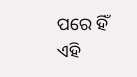ପରେ ହିଁ ଏହି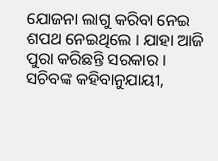ଯୋଜନା ଲାଗୁ କରିବା ନେଇ ଶପଥ ନେଇଥିଲେ । ଯାହା ଆଜି ପୁରା କରିଛନ୍ତି ସରକାର ।
ସଚିବଙ୍କ କହିବାନୁଯାୟୀ,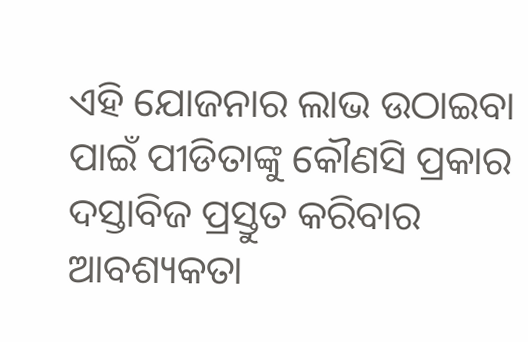ଏହି ଯୋଜନାର ଲାଭ ଉଠାଇବା ପାଇଁ ପୀଡିତାଙ୍କୁ କୌଣସି ପ୍ରକାର ଦସ୍ତାବିଜ ପ୍ରସ୍ତୁତ କରିବାର ଆବଶ୍ୟକତା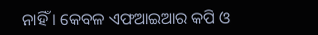ନାହିଁ । କେବଳ ଏଫଆଇଆର କପି ଓ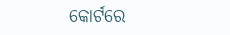କୋର୍ଟରେ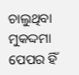ଚାଲୁଥିବା ମୁକଦ୍ଦମା ପେପର ହିଁ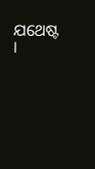ଯଥେଷ୍ଟ ।